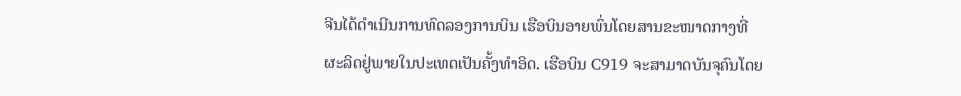ຈີນໄດ້ດໍາເນີນການທົດລອງການບິນ ເຮືອບິນອາຍພົ່ນໂດຍສານຂະໜາດກາງທີ່
ຜະລິດຢູ່ພາຍໃນປະເທດເປັນຄັ້ງທໍາອິດ. ເຮືອບິນ C919 ຈະສາມາດບັນຈຸຄົນໂດຍ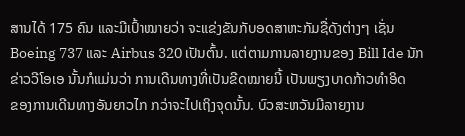ສານໄດ້ 175 ຄົນ ແລະມີເປົ້າໝາຍວ່າ ຈະແຂ່ງຂັນກັບອດສາຫະກັມຊື່ດັງຕ່າງໆ ເຊັ່ນ
Boeing 737 ແລະ Airbus 320 ເປັນຕົ້ນ. ແຕ່ຕາມການລາຍງານຂອງ Bill Ide ນັກ
ຂ່າວວີໂອເອ ນັ້ນກໍແມ່ນວ່າ ການເດີນທາງທີ່ເປັນຂີດໝາຍນີ້ ເປັນພຽງບາດກ້າວທໍາອິດ
ຂອງການເດີນທາງອັນຍາວໄກ ກວ່າຈະໄປເຖິງຈຸດນັ້ນ. ບົວສະຫວັນມີລາຍງານ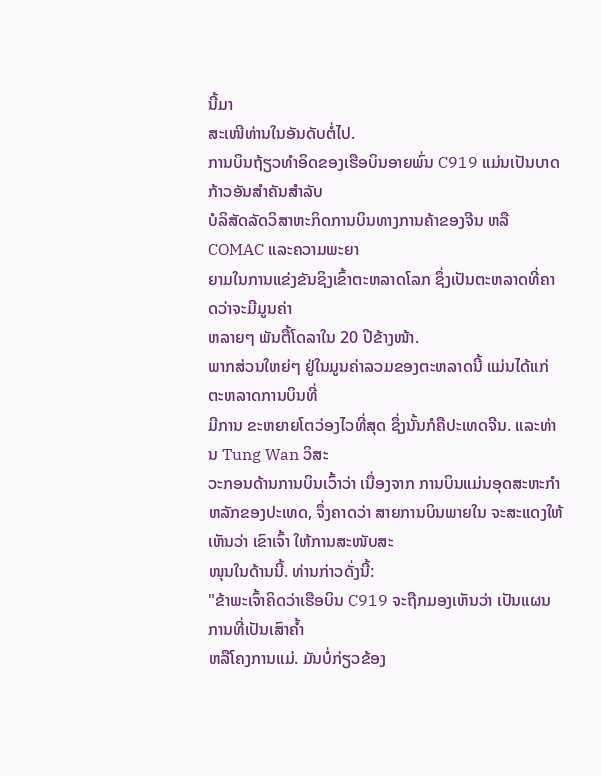ນີ້ມາ
ສະເໜີທ່ານໃນອັນດັບຕໍ່ໄປ.
ການບິນຖ້ຽວທໍາອິດຂອງເຮືອບິນອາຍພົ່ນ C919 ແມ່ນເປັນບາດກ້າວອັນສໍາຄັນສໍາລັບ
ບໍລິສັດລັດວິສາຫະກິດການບິນທາງການຄ້າຂອງຈີນ ຫລື COMAC ແລະຄວາມພະຍາ
ຍາມໃນການແຂ່ງຂັນຊິງເຂົ້າຕະຫລາດໂລກ ຊຶ່ງເປັນຕະຫລາດທີ່ຄາດວ່າຈະມີມູນຄ່າ
ຫລາຍໆ ພັນຕື້ໂດລາໃນ 20 ປີຂ້າງໜ້າ.
ພາກສ່ວນໃຫຍ່ໆ ຢູ່ໃນມູນຄ່າລວມຂອງຕະຫລາດນີ້ ແມ່ນໄດ້ແກ່ຕະຫລາດການບິນທີ່
ມີການ ຂະຫຍາຍໂຕວ່ອງໄວທີ່ສຸດ ຊຶ່ງນັ້ນກໍຄືປະເທດຈີນ. ແລະທ່ານ Tung Wan ວິສະ
ວະກອນດ້ານການບິນເວົ້າວ່າ ເນື່ອງຈາກ ການບິນແມ່ນອຸດສະຫະກໍາຫລັກຂອງປະເທດ, ຈຶ່ງຄາດວ່າ ສາຍການບິນພາຍໃນ ຈະສະແດງໃຫ້ເຫັນວ່າ ເຂົາເຈົ້າ ໃຫ້ການສະໜັບສະ
ໜຸນໃນດ້ານນີ້. ທ່ານກ່າວດັ່ງນີ້:
"ຂ້າພະເຈົ້າຄິດວ່າເຮືອບິນ C919 ຈະຖືກມອງເຫັນວ່າ ເປັນແຜນການທີ່ເປັນເສົາຄໍ້າ
ຫລືໂຄງການແມ່. ມັນບໍ່ກ່ຽວຂ້ອງ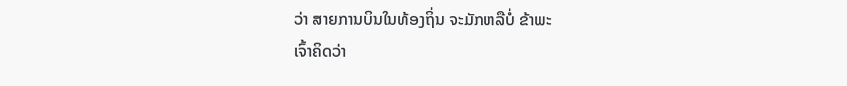ວ່າ ສາຍການບິນໃນທ້ອງຖິ່ນ ຈະມັກຫລືບໍ່ ຂ້າພະ
ເຈົ້າຄິດວ່າ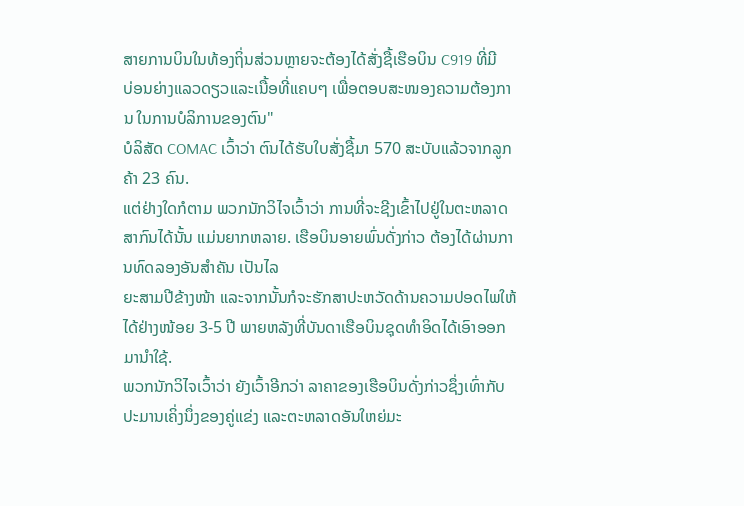ສາຍການບິນໃນທ້ອງຖິ່ນສ່ວນຫຼາຍຈະຕ້ອງໄດ້ສັ່ງຊື້ເຮືອບິນ C919 ທີ່ມີ
ບ່ອນຍ່າງແລວດຽວແລະເນື້ອທີ່ແຄບໆ ເພື່ອຕອບສະໜອງຄວາມຕ້ອງການ ໃນການບໍລິການຂອງຕົນ"
ບໍລິສັດ COMAC ເວົ້າວ່າ ຕົນໄດ້ຮັບໃບສັ່ງຊື້ມາ 570 ສະບັບແລ້ວຈາກລູກຄ້າ 23 ຄົນ.
ແຕ່ຢ່າງໃດກໍຕາມ ພວກນັກວິໄຈເວົ້າວ່າ ການທີ່ຈະຊີງເຂົ້າໄປຢູ່ໃນຕະຫລາດສາກົນໄດ້ນັ້ນ ແມ່ນຍາກຫລາຍ. ເຮືອບິນອາຍພົ່ນດັ່ງກ່າວ ຕ້ອງໄດ້ຜ່ານການທົດລອງອັນສໍາຄັນ ເປັນໄລ
ຍະສາມປີຂ້າງໜ້າ ແລະຈາກນັ້ນກໍຈະຮັກສາປະຫວັດດ້ານຄວາມປອດໄພໃຫ້ໄດ້ຢ່າງໜ້ອຍ 3-5 ປີ ພາຍຫລັງທີ່ບັນດາເຮືອບິນຊຸດທໍາອິດໄດ້ເອົາອອກມານໍາໃຊ້.
ພວກນັກວິໄຈເວົ້າວ່າ ຍັງເວົ້າອີກວ່າ ລາຄາຂອງເຮືອບິນດັ່ງກ່າວຊຶ່ງເທົ່າກັບ ປະມານເຄິ່ງນຶ່ງຂອງຄູ່ແຂ່ງ ແລະຕະຫລາດອັນໃຫຍ່ມະ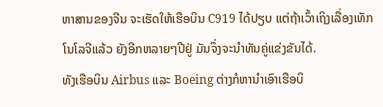ຫາສານຂອງຈີນ ຈະເຮັດໃຫ້ເຮືອບິນ C919 ໄດ້ປຽບ ແຕ່ຖ້າເວົ້າເຖິງເລື່ອງເທັກໂນໂລຈີແລ້ວ ຍັງອີກຫລາຍໆປີຢູ່ ມັນຈຶ່ງຈະນໍາທັນຄູ່ແຂ່ງຂັນໄດ້.
ທັງເຮືອບິນ Airbus ແລະ Boeing ຕ່າງກໍຫານຳເອົາເຮືອບິ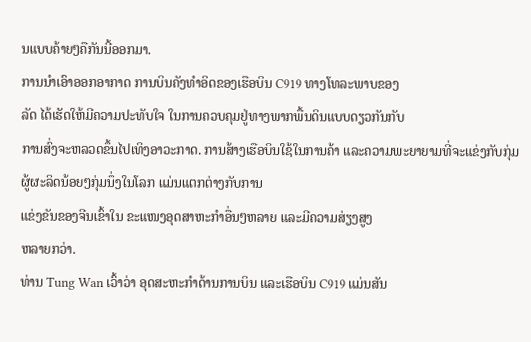ນແບບຄ້າຍໆຄືກັນນີ້ອອກມາ.
ການນຳເອົາອອກອາກາດ ການບິນຄັງທໍາອິດຂອງເຮືອບິນ C919 ທາງໂທລະພາບຂອງ
ລັດ ໄດ້ເຮັດໃຫ້ມີຄວາມປະທັບໃຈ ໃນການຄວບຄຸມຢູ່ທາງພາກພື້ນດິນແບບດຽວກັນກັບ
ການສົ່ງຈະຫລວດຂຶ້ນໄປເທິງອາວະກາດ. ການສ້າງເຮືອບິນໃຊ້ໃນການຄ້າ ແລະຄວາມພະຍາຍາມທີ່ຈະແຂ່ງກັບກຸ່ມຜູ້ຜະລິດນ້ອຍໆກຸ່ມນຶ່ງໃນໂລກ ແມ່ນແຕກຕ່າງກັບການ
ແຂ່ງຂັນຂອງຈີນເຂົ້າໃນ ຂະແໜງອຸດສາຫະກໍາອື່ນໆຫລາຍ ແລະມີຄວາມສ່ຽງສູງ
ຫລາຍກວ່າ.
ທ່ານ Tung Wan ເວົ້າວ່າ ອຸດສະຫະກໍາດ້ານການບິນ ແລະເຮືອບິນ C919 ແມ່ນສັນ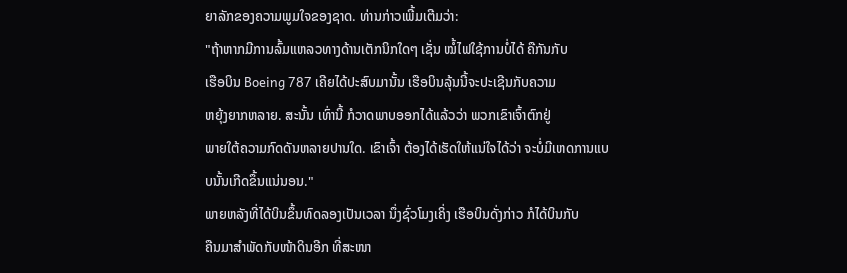ຍາລັກຂອງຄວາມພູມໃຈຂອງຊາດ. ທ່ານກ່າວເພີ້ມເຕີມວ່າ:
"ຖ້າຫາກມີການລົ້ມແຫລວທາງດ້ານເຕັກນິກໃດໆ ເຊັ່ນ ໝໍ້ໄຟໃຊ້ການບໍ່ໄດ້ ຄືກັນກັບ
ເຮືອບິນ Boeing 787 ເຄີຍໄດ້ປະສົບມານັ້ນ ເຮືອບິນລຸ້ນນີ້ຈະປະເຊີນກັບຄວາມ
ຫຍຸ້ງຍາກຫລາຍ. ສະນັ້ນ ເທົ່ານີ້ ກໍວາດພາບອອກໄດ້ແລ້ວວ່າ ພວກເຂົາເຈົ້າຕົກຢູ່
ພາຍໃຕ້ຄວາມກົດດັນຫລາຍປານໃດ. ເຂົາເຈົ້າ ຕ້ອງໄດ້ເຮັດໃຫ້ແນ່ໃຈໄດ້ວ່າ ຈະບໍ່ມີເຫດການແບບນັ້ນເກີດຂຶ້ນແນ່ນອນ."
ພາຍຫລັງທີ່ໄດ້ບິນຂຶ້ນທົດລອງເປັນເວລາ ນຶ່ງຊົ່ວໂມງເຄິ່ງ ເຮືອບິນດັ່ງກ່າວ ກໍໄດ້ບິນກັບ
ຄືນມາສໍາພັດກັບໜ້າດິນອີກ ທີ່ສະໜາ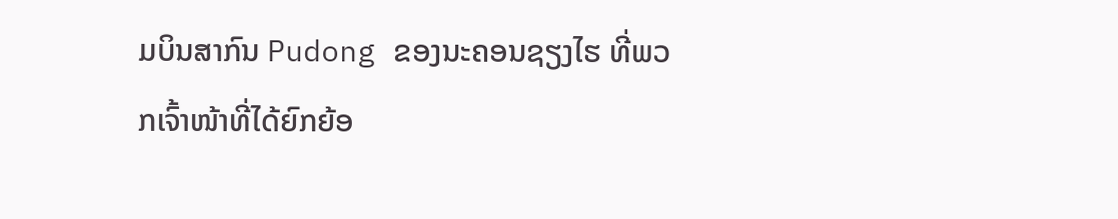ມບິນສາກົນ Pudong ຂອງນະຄອນຊຽງໄຮ ທີ່ພວກເຈົ້າໜ້າທີ່ໄດ້ຍົກຍ້ອ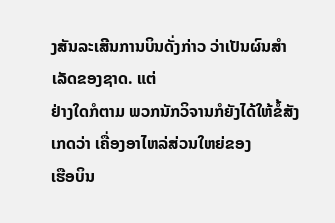ງສັນລະເສີນການບິນດັ່ງກ່າວ ວ່າເປັນຜົນສໍາເລັດຂອງຊາດ. ແຕ່
ຢ່າງໃດກໍຕາມ ພວກນັກວິຈານກໍຍັງໄດ້ໃຫ້ຂໍ້ສັງເກດວ່າ ເຄື່ອງອາໄຫລ່ສ່ວນໃຫຍ່ຂອງ
ເຮືອບິນ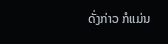ດັ່ງກ່າວ ກໍແມ່ນ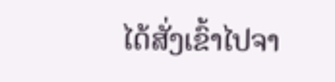ໄດ້ສັ່ງເຂົ້າໄປຈາ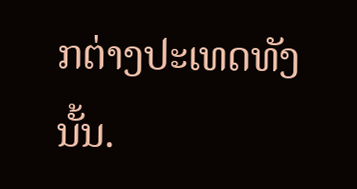ກຕ່າງປະເທດທັງນັ້ນ.